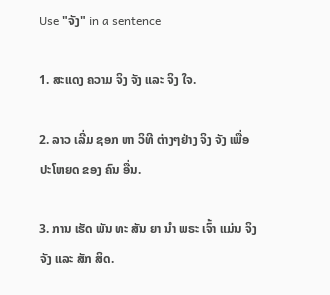Use "ຈັງ" in a sentence

1. ສະແດງ ຄວາມ ຈິງ ຈັງ ແລະ ຈິງ ໃຈ.

2. ລາວ ເລີ່ມ ຊອກ ຫາ ວິທີ ຕ່າງໆຢ່າງ ຈິງ ຈັງ ເພື່ອ ປະໂຫຍດ ຂອງ ຄົນ ອື່ນ.

3. ການ ເຮັດ ພັນ ທະ ສັນ ຍາ ນໍາ ພຣະ ເຈົ້າ ແມ່ນ ຈິງ ຈັງ ແລະ ສັກ ສິດ.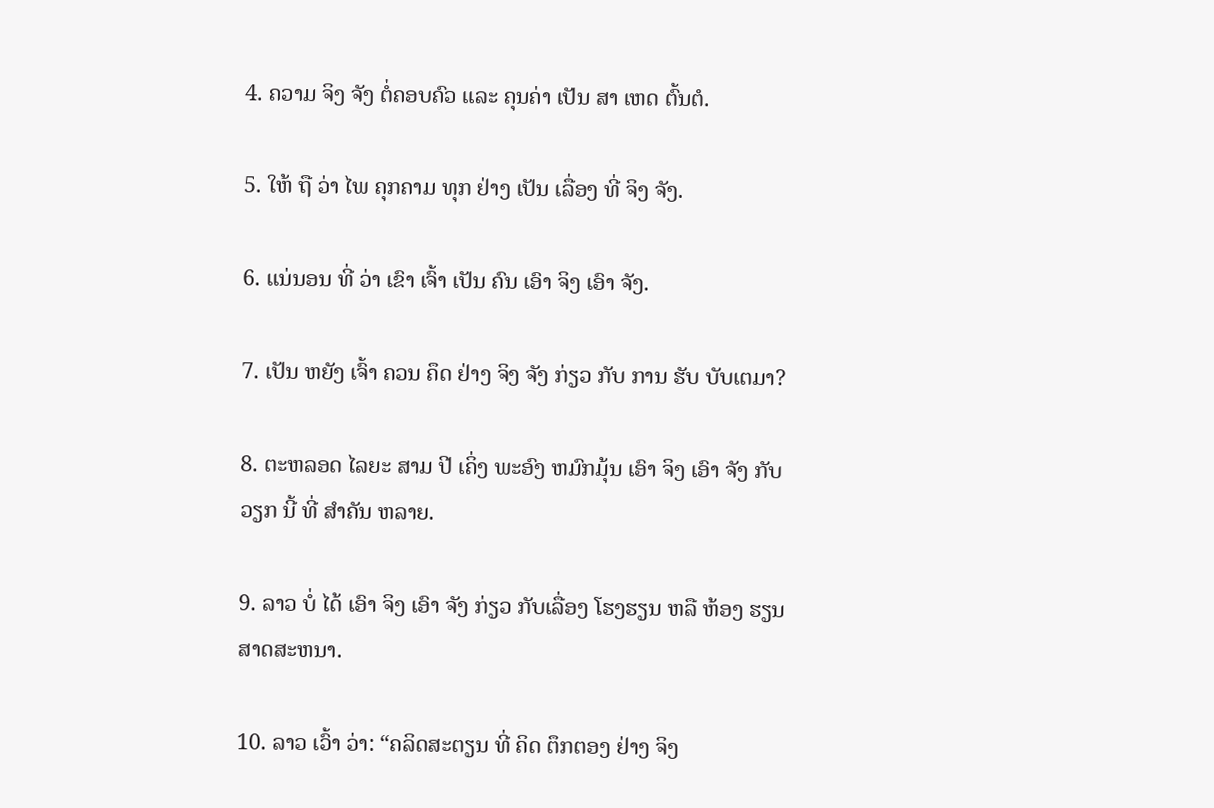4. ຄວາມ ຈິງ ຈັງ ຕໍ່ຄອບຄົວ ແລະ ຄຸນຄ່າ ເປັນ ສາ ເຫດ ຕົ້ນຕໍ.

5. ໃຫ້ ຖື ວ່າ ໄພ ຄຸກຄາມ ທຸກ ຢ່າງ ເປັນ ເລື່ອງ ທີ່ ຈິງ ຈັງ.

6. ແນ່ນອນ ທີ່ ວ່າ ເຂົາ ເຈົ້າ ເປັນ ຄົນ ເອົາ ຈິງ ເອົາ ຈັງ.

7. ເປັນ ຫຍັງ ເຈົ້າ ຄວນ ຄຶດ ຢ່າງ ຈິງ ຈັງ ກ່ຽວ ກັບ ການ ຮັບ ບັບເຕມາ?

8. ຕະຫລອດ ໄລຍະ ສາມ ປີ ເຄິ່ງ ພະອົງ ຫມົກມຸ້ນ ເອົາ ຈິງ ເອົາ ຈັງ ກັບ ວຽກ ນີ້ ທີ່ ສໍາຄັນ ຫລາຍ.

9. ລາວ ບໍ່ ໄດ້ ເອົາ ຈິງ ເອົາ ຈັງ ກ່ຽວ ກັບເລື່ອງ ໂຮງຮຽນ ຫລື ຫ້ອງ ຮຽນ ສາດສະຫນາ.

10. ລາວ ເວົ້າ ວ່າ: “ຄລິດສະຕຽນ ທີ່ ຄິດ ຕຶກຕອງ ຢ່າງ ຈິງ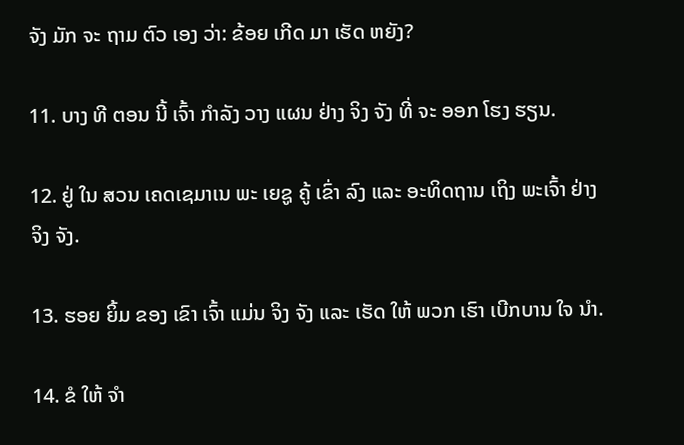ຈັງ ມັກ ຈະ ຖາມ ຕົວ ເອງ ວ່າ: ຂ້ອຍ ເກີດ ມາ ເຮັດ ຫຍັງ?

11. ບາງ ທີ ຕອນ ນີ້ ເຈົ້າ ກໍາລັງ ວາງ ແຜນ ຢ່າງ ຈິງ ຈັງ ທີ່ ຈະ ອອກ ໂຮງ ຮຽນ.

12. ຢູ່ ໃນ ສວນ ເຄດເຊມາເນ ພະ ເຍຊູ ຄູ້ ເຂົ່າ ລົງ ແລະ ອະທິດຖານ ເຖິງ ພະເຈົ້າ ຢ່າງ ຈິງ ຈັງ.

13. ຮອຍ ຍິ້ມ ຂອງ ເຂົາ ເຈົ້າ ແມ່ນ ຈິງ ຈັງ ແລະ ເຮັດ ໃຫ້ ພວກ ເຮົາ ເບີກບານ ໃຈ ນໍາ.

14. ຂໍ ໃຫ້ ຈໍາ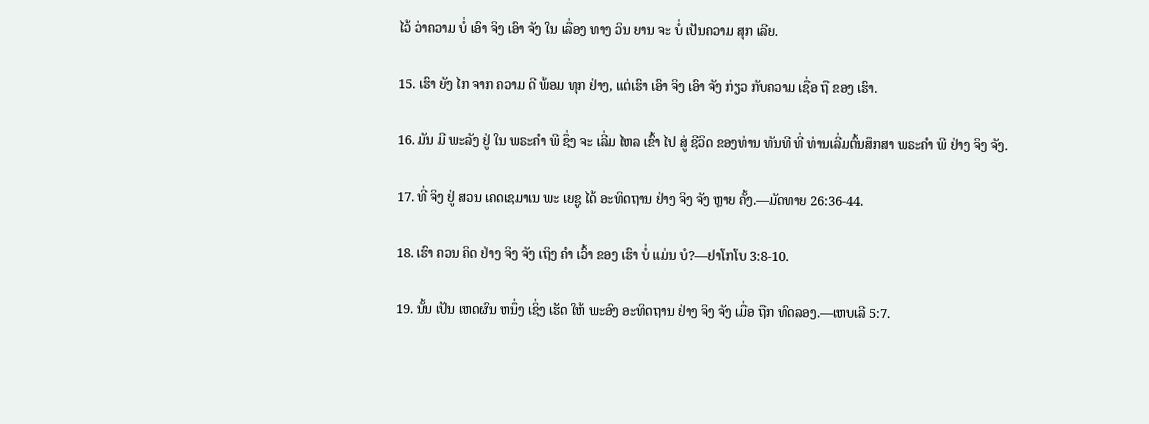ໄວ້ ວ່າຄວາມ ບໍ່ ເອົາ ຈິງ ເອົາ ຈັງ ໃນ ເລື່ອງ ທາງ ວິນ ຍານ ຈະ ບໍ່ ເປັນຄວາມ ສຸກ ເລີຍ.

15. ເຮົາ ຍັງ ໄກ ຈາກ ຄວາມ ດີ ພ້ອມ ທຸກ ຢ່າງ, ແຕ່ເຮົາ ເອົາ ຈິງ ເອົາ ຈັງ ກ່ຽວ ກັບຄວາມ ເຊື່ອ ຖື ຂອງ ເຮົາ.

16. ມັນ ມີ ພະລັງ ຢູ່ ໃນ ພຣະຄໍາ ພີ ຊຶ່ງ ຈະ ເລີ່ມ ໄຫລ ເຂົ້າ ໄປ ສູ່ ຊີວິດ ຂອງທ່ານ ທັນທີ ທີ່ ທ່ານເລີ່ມຕົ້ນສຶກສາ ພຣະຄໍາ ພີ ຢ່າງ ຈິງ ຈັງ.

17. ທີ່ ຈິງ ຢູ່ ສວນ ເຄດເຊມາເນ ພະ ເຍຊູ ໄດ້ ອະທິດຖານ ຢ່າງ ຈິງ ຈັງ ຫຼາຍ ຄັ້ງ.—ມັດທາຍ 26:36-44.

18. ເຮົາ ຄວນ ຄິດ ຢ່າງ ຈິງ ຈັງ ເຖິງ ຄໍາ ເວົ້າ ຂອງ ເຮົາ ບໍ່ ແມ່ນ ບໍ?—ຢາໂກໂບ 3:8-10.

19. ນັ້ນ ເປັນ ເຫດຜົນ ຫນຶ່ງ ເຊິ່ງ ເຮັດ ໃຫ້ ພະອົງ ອະທິດຖານ ຢ່າງ ຈິງ ຈັງ ເມື່ອ ຖືກ ທົດລອງ.—ເຫບເລີ 5:7.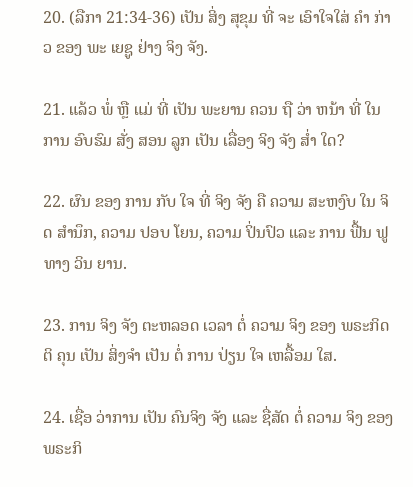20. (ລືກາ 21:34-36) ເປັນ ສິ່ງ ສຸຂຸມ ທີ່ ຈະ ເອົາໃຈໃສ່ ຄໍາ ກ່າວ ຂອງ ພະ ເຍຊູ ຢ່າງ ຈິງ ຈັງ.

21. ແລ້ວ ພໍ່ ຫຼື ແມ່ ທີ່ ເປັນ ພະຍານ ຄວນ ຖື ວ່າ ຫນ້າ ທີ່ ໃນ ການ ອົບຮົມ ສັ່ງ ສອນ ລູກ ເປັນ ເລື່ອງ ຈິງ ຈັງ ສໍ່າ ໃດ?

22. ຜົນ ຂອງ ການ ກັບ ໃຈ ທີ່ ຈິງ ຈັງ ຄື ຄວາມ ສະຫງົບ ໃນ ຈິດ ສໍານຶກ, ຄວາມ ປອບ ໂຍນ, ຄວາມ ປິ່ນປົວ ແລະ ການ ຟື້ນ ຟູທາງ ວິນ ຍານ.

23. ການ ຈິງ ຈັງ ຕະຫລອດ ເວລາ ຕໍ່ ຄວາມ ຈິງ ຂອງ ພຣະກິດ ຕິ ຄຸນ ເປັນ ສິ່ງຈໍາ ເປັນ ຕໍ່ ການ ປ່ຽນ ໃຈ ເຫລື້ອມ ໃສ.

24. ເຊື່ອ ວ່າການ ເປັນ ຄົນຈິງ ຈັງ ແລະ ຊື່ສັດ ຕໍ່ ຄວາມ ຈິງ ຂອງ ພຣະກິ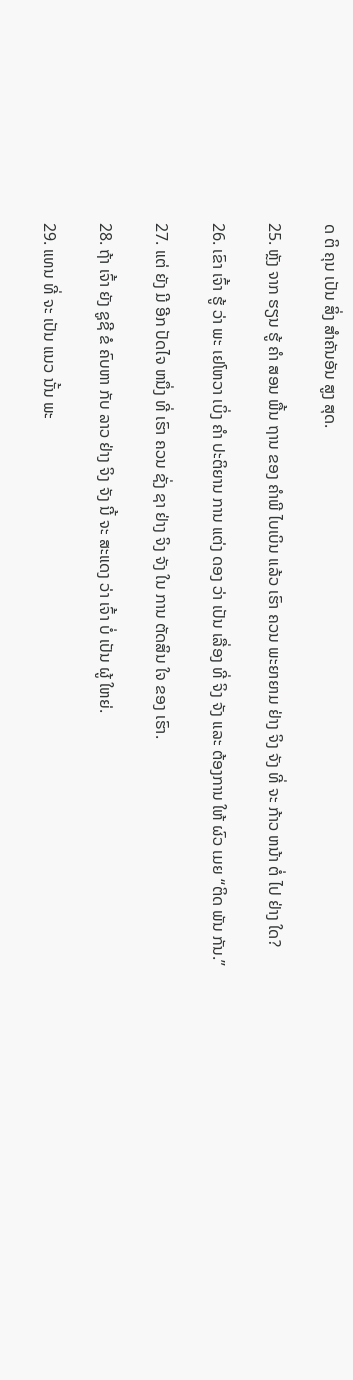ດ ຕິ ຄຸນ ເປັນ ສິ່ງ ສໍາຄັນອັນ ສູງ ສຸດ.

25. ຫຼັງ ຈາກ ຮຽນ ຮູ້ ຄໍາ ສອນ ພື້ນ ຖານ ຂອງ ຄໍາພີ ໄບເບິນ ແລ້ວ ເຮົາ ຄວນ ພະຍາຍາມ ຢ່າງ ຈິງ ຈັງ ທີ່ ຈະ ກ້າວ ຫນ້າ ຕໍ່ ໄປ ຢ່າງ ໃດ?

26. ເຂົາ ເຈົ້າ ຮູ້ ວ່າ ພະ ເຢໂຫວາ ເບິ່ງ ຄໍາ ປະຕິຍານ ການ ແຕ່ງ ດອງ ວ່າ ເປັນ ເລື່ອງ ທີ່ ຈິງ ຈັງ ແລະ ຕ້ອງການ ໃຫ້ ຜົວ ເມຍ “ຕິດ ພັນ ກັນ.”

27. ແຕ່ ຍັງ ມີ ອີກ ປັດໄຈ ຫນຶ່ງ ທີ່ ເຮົາ ຄວນ ຊັ່ງ ຊາ ຢ່າງ ຈິງ ຈັງ ໃນ ການ ຕັດສິນ ໃຈ ຂອງ ເຮົາ.

28. ຖ້າ ເຈົ້າ ຍັງ ຊູຊີ ຂໍ ຄົບຫາ ກັບ ລາວ ຢ່າງ ຈິງ ຈັງ ນີ້ ຈະ ສະແດງ ວ່າ ເຈົ້າ ບໍ່ ເປັນ ຜູ້ ໃຫຍ່.

29. ແທນ ທີ່ ຈະ ເປັນ ແນວ ນັ້ນ ພະ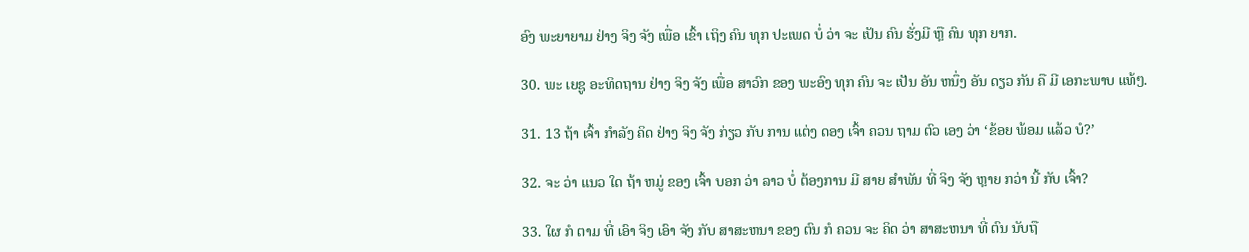ອົງ ພະຍາຍາມ ຢ່າງ ຈິງ ຈັງ ເພື່ອ ເຂົ້າ ເຖິງ ຄົນ ທຸກ ປະເພດ ບໍ່ ວ່າ ຈະ ເປັນ ຄົນ ຮັ່ງມີ ຫຼື ຄົນ ທຸກ ຍາກ.

30. ພະ ເຍຊູ ອະທິດຖານ ຢ່າງ ຈິງ ຈັງ ເພື່ອ ສາວົກ ຂອງ ພະອົງ ທຸກ ຄົນ ຈະ ເປັນ ອັນ ຫນຶ່ງ ອັນ ດຽວ ກັນ ຄື ມີ ເອກະພາບ ແທ້ໆ.

31. 13 ຖ້າ ເຈົ້າ ກໍາລັງ ຄິດ ຢ່າງ ຈິງ ຈັງ ກ່ຽວ ກັບ ການ ແຕ່ງ ດອງ ເຈົ້າ ຄວນ ຖາມ ຕົວ ເອງ ວ່າ ‘ຂ້ອຍ ພ້ອມ ແລ້ວ ບໍ?’

32. ຈະ ວ່າ ແນວ ໃດ ຖ້າ ຫມູ່ ຂອງ ເຈົ້າ ບອກ ວ່າ ລາວ ບໍ່ ຕ້ອງການ ມີ ສາຍ ສໍາພັນ ທີ່ ຈິງ ຈັງ ຫຼາຍ ກວ່າ ນີ້ ກັບ ເຈົ້າ?

33. ໃຜ ກໍ ຕາມ ທີ່ ເອົາ ຈິງ ເອົາ ຈັງ ກັບ ສາສະຫນາ ຂອງ ຕົນ ກໍ ຄວນ ຈະ ຄິດ ວ່າ ສາສະຫນາ ທີ່ ຕົນ ນັບຖື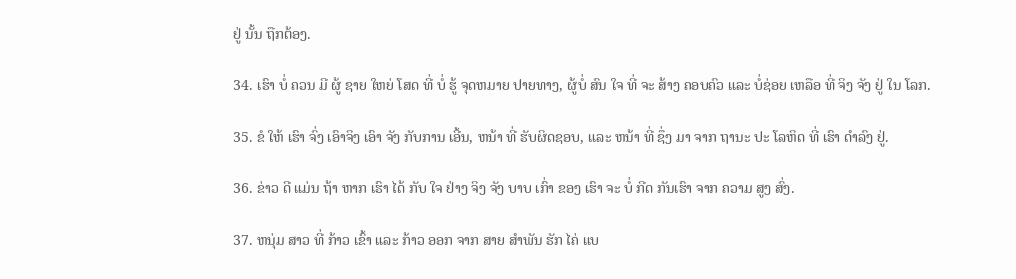ຢູ່ ນັ້ນ ຖືກຕ້ອງ.

34. ເຮົາ ບໍ່ ຄວນ ມີ ຜູ້ ຊາຍ ໃຫຍ່ ໂສດ ທີ່ ບໍ່ ຮູ້ ຈຸດຫມາຍ ປາຍທາງ, ຜູ້ບໍ່ ສົນ ໃຈ ທີ່ ຈະ ສ້າງ ຄອບຄົວ ແລະ ບໍ່ຊ່ອຍ ເຫລືອ ທີ່ ຈິງ ຈັງ ຢູ່ ໃນ ໂລກ.

35. ຂໍ ໃຫ້ ເຮົາ ຈົ່ງ ເອົາຈິງ ເອົາ ຈັງ ກັບການ ເອີ້ນ, ຫນ້າ ທີ່ ຮັບຜິດຊອບ, ແລະ ຫນ້າ ທີ່ ຊຶ່ງ ມາ ຈາກ ຖານະ ປະ ໂລຫິດ ທີ່ ເຮົາ ດໍາລົງ ຢູ່.

36. ຂ່າວ ດີ ແມ່ນ ຖ້າ ຫາກ ເຮົາ ໄດ້ ກັບ ໃຈ ຢ່າງ ຈິງ ຈັງ ບາບ ເກົ່າ ຂອງ ເຮົາ ຈະ ບໍ່ ກີດ ກັນເຮົາ ຈາກ ຄວາມ ສູງ ສົ່ງ.

37. ຫນຸ່ມ ສາວ ທີ່ ກ້າວ ເຂົ້າ ແລະ ກ້າວ ອອກ ຈາກ ສາຍ ສໍາພັນ ຮັກ ໄຄ່ ແບ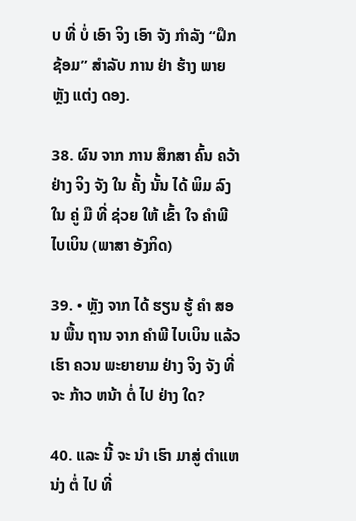ບ ທີ່ ບໍ່ ເອົາ ຈິງ ເອົາ ຈັງ ກໍາລັງ “ຝຶກ ຊ້ອມ” ສໍາລັບ ການ ຢ່າ ຮ້າງ ພາຍ ຫຼັງ ແຕ່ງ ດອງ.

38. ຜົນ ຈາກ ການ ສຶກສາ ຄົ້ນ ຄວ້າ ຢ່າງ ຈິງ ຈັງ ໃນ ຄັ້ງ ນັ້ນ ໄດ້ ພິມ ລົງ ໃນ ຄູ່ ມື ທີ່ ຊ່ວຍ ໃຫ້ ເຂົ້າ ໃຈ ຄໍາພີ ໄບເບິນ (ພາສາ ອັງກິດ)

39. • ຫຼັງ ຈາກ ໄດ້ ຮຽນ ຮູ້ ຄໍາ ສອນ ພື້ນ ຖານ ຈາກ ຄໍາພີ ໄບເບິນ ແລ້ວ ເຮົາ ຄວນ ພະຍາຍາມ ຢ່າງ ຈິງ ຈັງ ທີ່ ຈະ ກ້າວ ຫນ້າ ຕໍ່ ໄປ ຢ່າງ ໃດ?

40. ແລະ ນີ້ ຈະ ນໍາ ເຮົາ ມາສູ່ ຕໍາແຫນ່ງ ຕໍ່ ໄປ ທີ່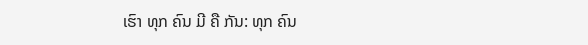ເຮົາ ທຸກ ຄົນ ມີ ຄື ກັນ: ທຸກ ຄົນ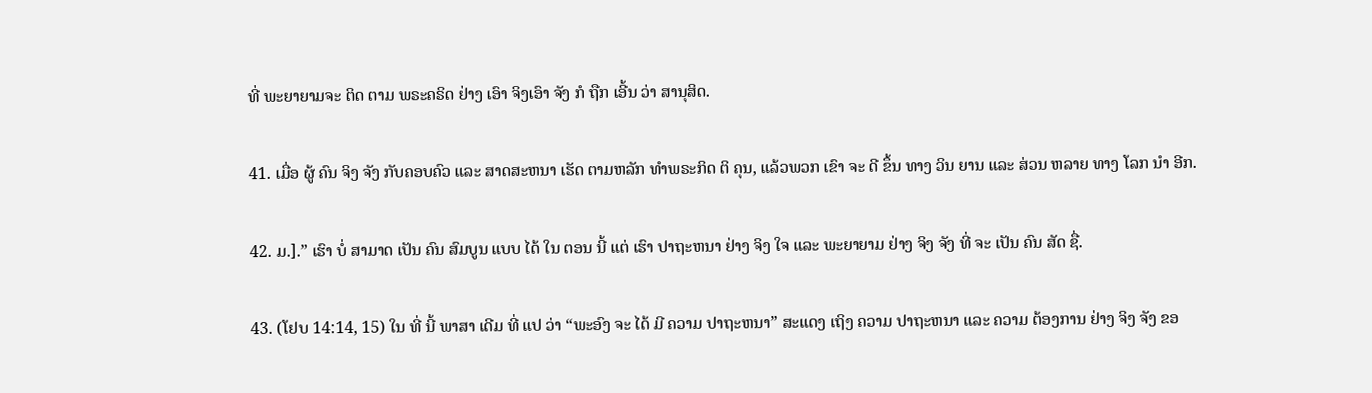ທີ່ ພະຍາຍາມຈະ ຕິດ ຕາມ ພຣະຄຣິດ ຢ່າງ ເອົາ ຈິງເອົາ ຈັງ ກໍ ຖືກ ເອີ້ນ ວ່າ ສານຸສິດ.

41. ເມື່ອ ຜູ້ ຄົນ ຈິງ ຈັງ ກັບຄອບຄົວ ແລະ ສາດສະຫນາ ເຮັດ ຕາມຫລັກ ທໍາພຣະກິດ ຕິ ຄຸນ, ແລ້ວພວກ ເຂົາ ຈະ ດີ ຂຶ້ນ ທາງ ວິນ ຍານ ແລະ ສ່ວນ ຫລາຍ ທາງ ໂລກ ນໍາ ອີກ.

42. ມ.].” ເຮົາ ບໍ່ ສາມາດ ເປັນ ຄົນ ສົມບູນ ແບບ ໄດ້ ໃນ ຕອນ ນີ້ ແຕ່ ເຮົາ ປາຖະຫນາ ຢ່າງ ຈິງ ໃຈ ແລະ ພະຍາຍາມ ຢ່າງ ຈິງ ຈັງ ທີ່ ຈະ ເປັນ ຄົນ ສັດ ຊື່.

43. (ໂຢບ 14:14, 15) ໃນ ທີ່ ນີ້ ພາສາ ເດີມ ທີ່ ແປ ວ່າ “ພະອົງ ຈະ ໄດ້ ມີ ຄວາມ ປາຖະຫນາ” ສະແດງ ເຖິງ ຄວາມ ປາຖະຫນາ ແລະ ຄວາມ ຕ້ອງການ ຢ່າງ ຈິງ ຈັງ ຂອ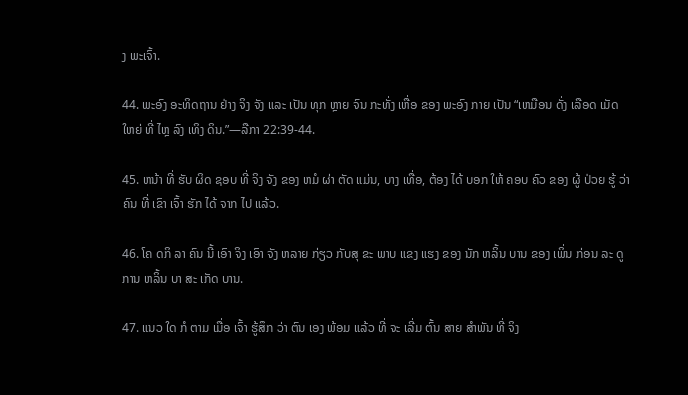ງ ພະເຈົ້າ.

44. ພະອົງ ອະທິດຖານ ຢ່າງ ຈິງ ຈັງ ແລະ ເປັນ ທຸກ ຫຼາຍ ຈົນ ກະທັ່ງ ເຫື່ອ ຂອງ ພະອົງ ກາຍ ເປັນ “ເຫມືອນ ດັ່ງ ເລືອດ ເມັດ ໃຫຍ່ ທີ່ ໄຫຼ ລົງ ເທິງ ດິນ.”—ລືກາ 22:39-44.

45. ຫນ້າ ທີ່ ຮັບ ຜິດ ຊອບ ທີ່ ຈິງ ຈັງ ຂອງ ຫມໍ ຜ່າ ຕັດ ແມ່ນ, ບາງ ເທື່ອ, ຕ້ອງ ໄດ້ ບອກ ໃຫ້ ຄອບ ຄົວ ຂອງ ຜູ້ ປ່ວຍ ຮູ້ ວ່າ ຄົນ ທີ່ ເຂົາ ເຈົ້າ ຮັກ ໄດ້ ຈາກ ໄປ ແລ້ວ.

46. ໂຄ ດກິ ລາ ຄົນ ນີ້ ເອົາ ຈິງ ເອົາ ຈັງ ຫລາຍ ກ່ຽວ ກັບສຸ ຂະ ພາບ ແຂງ ແຮງ ຂອງ ນັກ ຫລິ້ນ ບານ ຂອງ ເພິ່ນ ກ່ອນ ລະ ດູ ການ ຫລິ້ນ ບາ ສະ ເກັດ ບານ.

47. ແນວ ໃດ ກໍ ຕາມ ເມື່ອ ເຈົ້າ ຮູ້ສຶກ ວ່າ ຕົນ ເອງ ພ້ອມ ແລ້ວ ທີ່ ຈະ ເລີ່ມ ຕົ້ນ ສາຍ ສໍາພັນ ທີ່ ຈິງ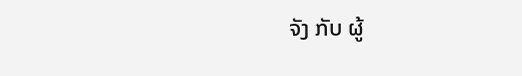ຈັງ ກັບ ຜູ້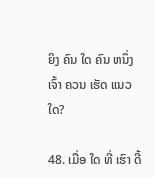ຍິງ ຄົນ ໃດ ຄົນ ຫນຶ່ງ ເຈົ້າ ຄວນ ເຮັດ ແນວ ໃດ?

48. ເມື່ອ ໃດ ທີ່ ເຮົາ ດີ້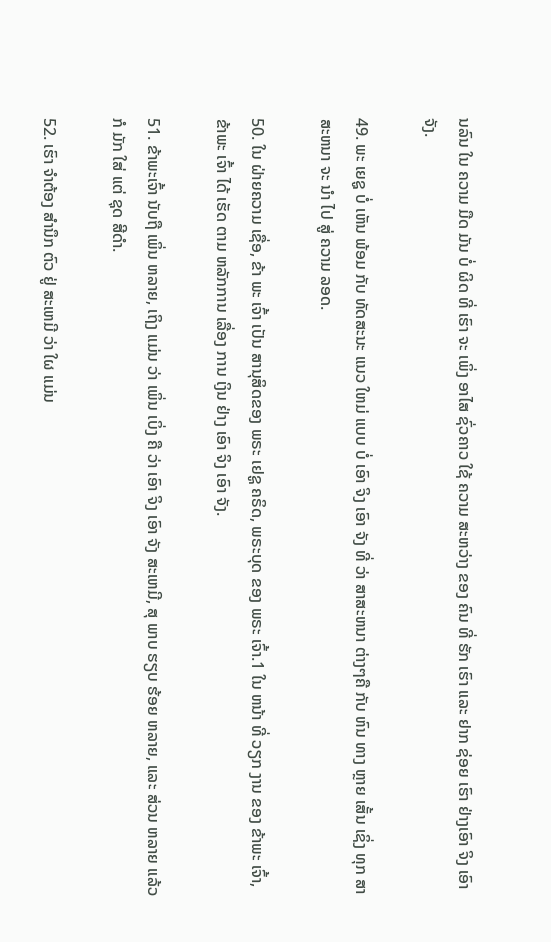ນລົນ ໃນ ຄວາມ ມືດ ມັນ ບໍ່ ຜິດ ທີ່ ເຮົາ ຈະ ເພິ່ງ ອາໄສ ຊົ່ວຄາວ ໃຊ້ ຄວາມ ສະຫວ່າງ ຂອງ ຄົນ ທີ່ ຮັກ ເຮົາ ແລະ ຢາກ ຊ່ອຍ ເຮົາ ຢ່າງເອົາ ຈິງ ເອົາ ຈັງ.

49. ພະ ເຍຊູ ບໍ່ ເຫັນ ພ້ອມ ກັບ ທັດສະນະ ແນວ ໃຫມ່ ແບບ ບໍ່ ເອົາ ຈິງ ເອົາ ຈັງ ທີ່ ວ່າ ສາສະຫນາ ຕ່າງໆຄື ກັບ ຫົນ ທາງ ຫຼາຍ ເສັ້ນ ເຊິ່ງ ທຸກ ສາສະຫນາ ຈະ ນໍາ ໄປ ສູ່ ຄວາມ ລອດ.

50. ໃນ ຝ່າຍຄວາມ ເຊື່ອ, ຂ້າ ພະ ເຈົ້າ ເປັນ ສານຸສິດຂອງ ພຣະ ເຢຊູ ຄຣິດ, ພຣະບຸດ ຂອງ ພຣະ ເຈົ້າ.1 ໃນ ຫນ້າ ທີ່ ວຽກ ງານ ຂອງ ຂ້າພະ ເຈົ້າ, ຂ້າພະ ເຈົ້າ ໄດ້ ເຮັດ ຕາມ ຫລັກການ ເລື່ອງ ການ ເງິນ ຢ່າງ ເອົາ ຈິງ ເອົາ ຈັງ.

51. ຂ້າພະເຈົ້າ ນັບຖື ເພິ່ນ ຫລາຍ, ເຖິງ ແມ່ນ ວ່າ ເພິ່ນ ເບິ່ງ ຄື ວ່າ ເອົາ ຈິງ ເອົາ ຈັງ ສະເຫມີ, ສຸ ພາບ ຮຽບ ຮ້ອຍ ຫລາຍ, ແລະ ສ່ວນ ຫລາຍ ແລ້ວ ກໍ ມັກ ໃສ່ ແຕ່ ຊຸດ ສີດໍາ.

52. ເຮົາ ຈໍາຕ້ອງ ສໍານຶກ ຕົວ ຢູ່ ສະເຫມີ ວ່າ ໃຜ ແມ່ນ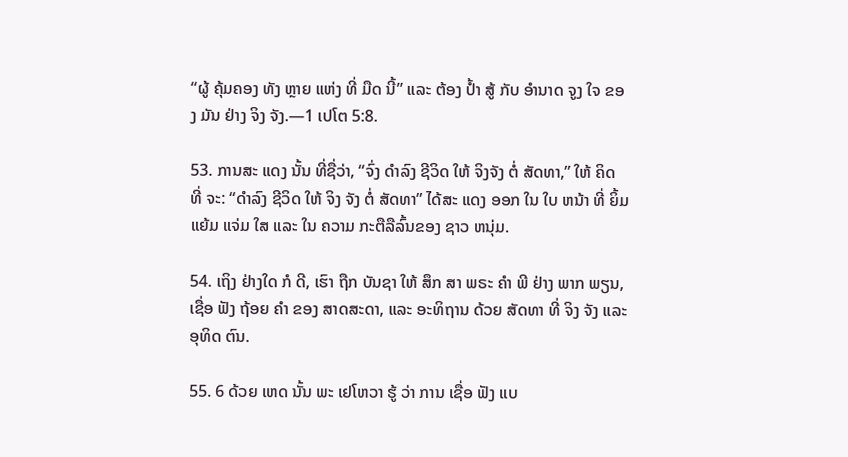“ຜູ້ ຄຸ້ມຄອງ ທັງ ຫຼາຍ ແຫ່ງ ທີ່ ມືດ ນີ້” ແລະ ຕ້ອງ ປໍ້າ ສູ້ ກັບ ອໍານາດ ຈູງ ໃຈ ຂອງ ມັນ ຢ່າງ ຈິງ ຈັງ.—1 ເປໂຕ 5:8.

53. ການສະ ແດງ ນັ້ນ ທີ່ຊື່ວ່າ, “ຈົ່ງ ດໍາລົງ ຊີວິດ ໃຫ້ ຈິງຈັງ ຕໍ່ ສັດທາ,” ໃຫ້ ຄິດ ທີ່ ຈະ: “ດໍາລົງ ຊີວິດ ໃຫ້ ຈິງ ຈັງ ຕໍ່ ສັດທາ” ໄດ້ສະ ແດງ ອອກ ໃນ ໃບ ຫນ້າ ທີ່ ຍິ້ມ ແຍ້ມ ແຈ່ມ ໃສ ແລະ ໃນ ຄວາມ ກະຕືລືລົ້ນຂອງ ຊາວ ຫນຸ່ມ.

54. ເຖິງ ຢ່າງໃດ ກໍ ດີ, ເຮົາ ຖືກ ບັນຊາ ໃຫ້ ສຶກ ສາ ພຣະ ຄໍາ ພີ ຢ່າງ ພາກ ພຽນ, ເຊື່ອ ຟັງ ຖ້ອຍ ຄໍາ ຂອງ ສາດສະດາ, ແລະ ອະທິຖານ ດ້ວຍ ສັດທາ ທີ່ ຈິງ ຈັງ ແລະ ອຸທິດ ຕົນ.

55. 6 ດ້ວຍ ເຫດ ນັ້ນ ພະ ເຢໂຫວາ ຮູ້ ວ່າ ການ ເຊື່ອ ຟັງ ແບ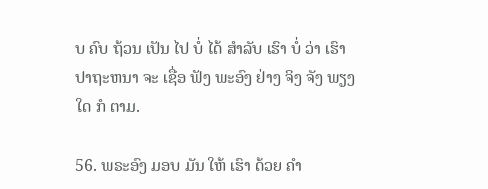ບ ຄົບ ຖ້ວນ ເປັນ ໄປ ບໍ່ ໄດ້ ສໍາລັບ ເຮົາ ບໍ່ ວ່າ ເຮົາ ປາຖະຫນາ ຈະ ເຊື່ອ ຟັງ ພະອົງ ຢ່າງ ຈິງ ຈັງ ພຽງ ໃດ ກໍ ຕາມ.

56. ພຣະອົງ ມອບ ມັນ ໃຫ້ ເຮົາ ດ້ວຍ ຄໍາ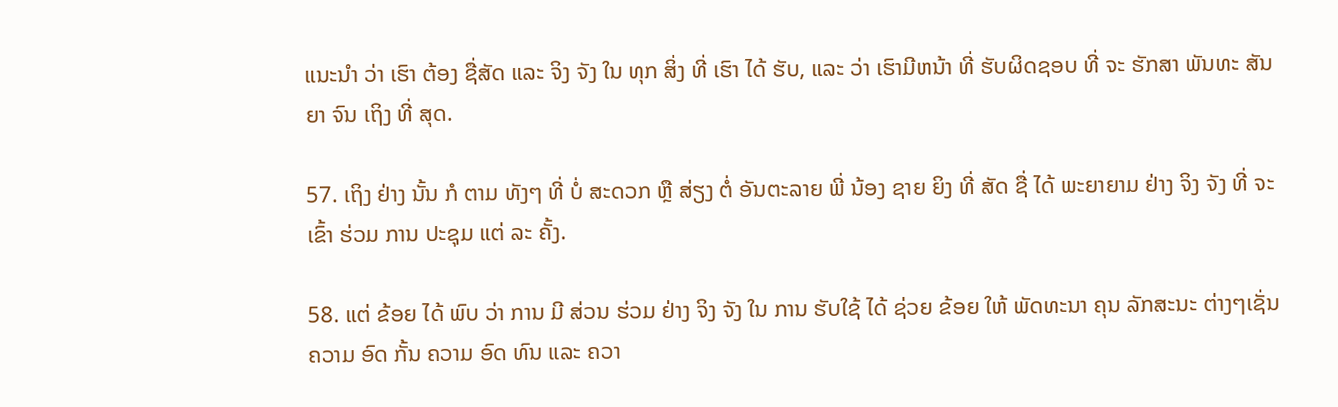ແນະນໍາ ວ່າ ເຮົາ ຕ້ອງ ຊື່ສັດ ແລະ ຈິງ ຈັງ ໃນ ທຸກ ສິ່ງ ທີ່ ເຮົາ ໄດ້ ຮັບ, ແລະ ວ່າ ເຮົາມີຫນ້າ ທີ່ ຮັບຜິດຊອບ ທີ່ ຈະ ຮັກສາ ພັນທະ ສັນຍາ ຈົນ ເຖິງ ທີ່ ສຸດ.

57. ເຖິງ ຢ່າງ ນັ້ນ ກໍ ຕາມ ທັງໆ ທີ່ ບໍ່ ສະດວກ ຫຼື ສ່ຽງ ຕໍ່ ອັນຕະລາຍ ພີ່ ນ້ອງ ຊາຍ ຍິງ ທີ່ ສັດ ຊື່ ໄດ້ ພະຍາຍາມ ຢ່າງ ຈິງ ຈັງ ທີ່ ຈະ ເຂົ້າ ຮ່ວມ ການ ປະຊຸມ ແຕ່ ລະ ຄັ້ງ.

58. ແຕ່ ຂ້ອຍ ໄດ້ ພົບ ວ່າ ການ ມີ ສ່ວນ ຮ່ວມ ຢ່າງ ຈິງ ຈັງ ໃນ ການ ຮັບໃຊ້ ໄດ້ ຊ່ວຍ ຂ້ອຍ ໃຫ້ ພັດທະນາ ຄຸນ ລັກສະນະ ຕ່າງໆເຊັ່ນ ຄວາມ ອົດ ກັ້ນ ຄວາມ ອົດ ທົນ ແລະ ຄວາ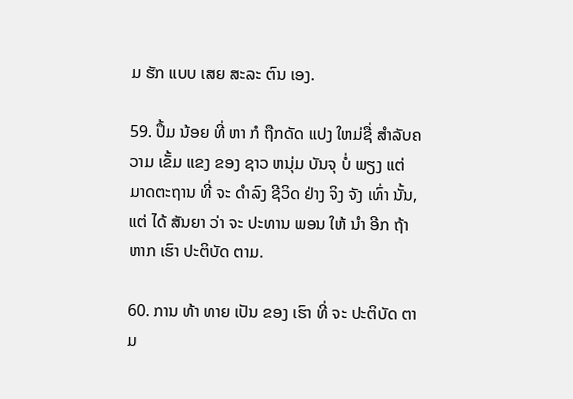ມ ຮັກ ແບບ ເສຍ ສະລະ ຕົນ ເອງ.

59. ປຶ້ມ ນ້ອຍ ທີ່ ຫາ ກໍ ຖືກດັດ ແປງ ໃຫມ່ຊື່ ສໍາລັບຄວາມ ເຂັ້ມ ແຂງ ຂອງ ຊາວ ຫນຸ່ມ ບັນຈຸ ບໍ່ ພຽງ ແຕ່ ມາດຕະຖານ ທີ່ ຈະ ດໍາລົງ ຊີວິດ ຢ່າງ ຈິງ ຈັງ ເທົ່າ ນັ້ນ, ແຕ່ ໄດ້ ສັນຍາ ວ່າ ຈະ ປະທານ ພອນ ໃຫ້ ນໍາ ອີກ ຖ້າ ຫາກ ເຮົາ ປະຕິບັດ ຕາມ.

60. ການ ທ້າ ທາຍ ເປັນ ຂອງ ເຮົາ ທີ່ ຈະ ປະຕິບັດ ຕາມ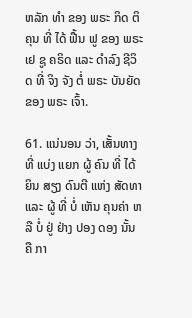ຫລັກ ທໍາ ຂອງ ພຣະ ກິດ ຕິ ຄຸນ ທີ່ ໄດ້ ຟື້ນ ຟູ ຂອງ ພຣະ ເຢ ຊູ ຄຣິດ ແລະ ດໍາລົງ ຊີວິດ ທີ່ ຈິງ ຈັງ ຕໍ່ ພຣະ ບັນຍັດ ຂອງ ພຣະ ເຈົ້າ.

61. ແນ່ນອນ ວ່າ, ເສັ້ນທາງ ທີ່ ແບ່ງ ແຍກ ຜູ້ ຄົນ ທີ່ ໄດ້ ຍິນ ສຽງ ດົນຕີ ແຫ່ງ ສັດທາ ແລະ ຜູ້ ທີ່ ບໍ່ ເຫັນ ຄຸນຄ່າ ຫລື ບໍ່ ຢູ່ ຢ່າງ ປອງ ດອງ ນັ້ນ ຄື ກາ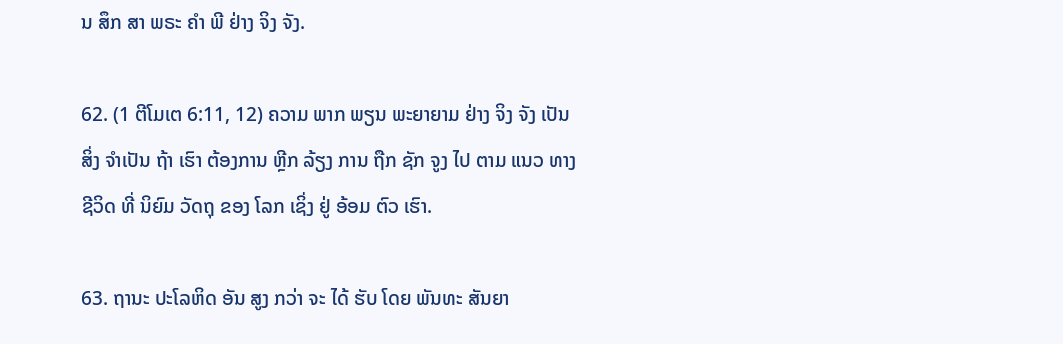ນ ສຶກ ສາ ພຣະ ຄໍາ ພີ ຢ່າງ ຈິງ ຈັງ.

62. (1 ຕີໂມເຕ 6:11, 12) ຄວາມ ພາກ ພຽນ ພະຍາຍາມ ຢ່າງ ຈິງ ຈັງ ເປັນ ສິ່ງ ຈໍາເປັນ ຖ້າ ເຮົາ ຕ້ອງການ ຫຼີກ ລ້ຽງ ການ ຖືກ ຊັກ ຈູງ ໄປ ຕາມ ແນວ ທາງ ຊີວິດ ທີ່ ນິຍົມ ວັດຖຸ ຂອງ ໂລກ ເຊິ່ງ ຢູ່ ອ້ອມ ຕົວ ເຮົາ.

63. ຖານະ ປະໂລຫິດ ອັນ ສູງ ກວ່າ ຈະ ໄດ້ ຮັບ ໂດຍ ພັນທະ ສັນຍາ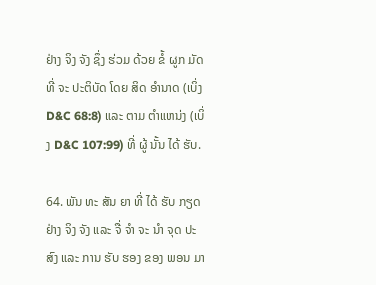ຢ່າງ ຈິງ ຈັງ ຊຶ່ງ ຮ່ວມ ດ້ວຍ ຂໍ້ ຜູກ ມັດ ທີ່ ຈະ ປະຕິບັດ ໂດຍ ສິດ ອໍານາດ (ເບິ່ງ D&C 68:8) ແລະ ຕາມ ຕໍາແຫນ່ງ (ເບິ່ງ D&C 107:99) ທີ່ ຜູ້ ນັ້ນ ໄດ້ ຮັບ.

64. ພັນ ທະ ສັນ ຍາ ທີ່ ໄດ້ ຮັບ ກຽດ ຢ່າງ ຈິງ ຈັງ ແລະ ຈື່ ຈໍາ ຈະ ນໍາ ຈຸດ ປະ ສົງ ແລະ ການ ຮັບ ຮອງ ຂອງ ພອນ ມາ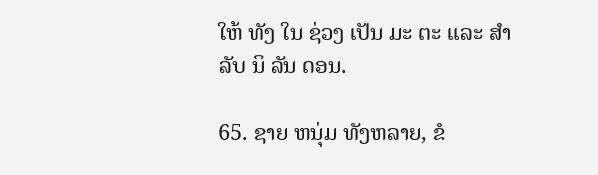ໃຫ້ ທັງ ໃນ ຊ່ວງ ເປັນ ມະ ຕະ ແລະ ສໍາ ລັບ ນິ ລັນ ດອນ.

65. ຊາຍ ຫນຸ່ມ ທັງຫລາຍ, ຂໍ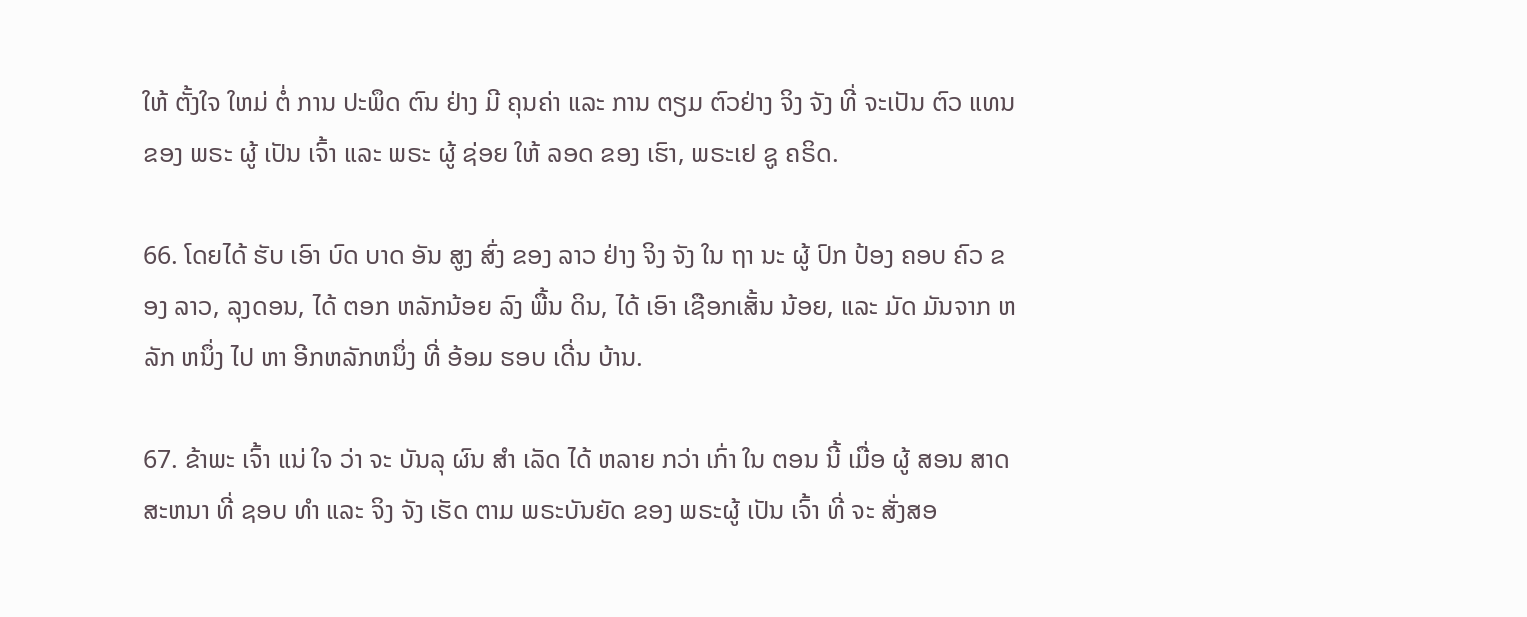ໃຫ້ ຕັ້ງໃຈ ໃຫມ່ ຕໍ່ ການ ປະພຶດ ຕົນ ຢ່າງ ມີ ຄຸນຄ່າ ແລະ ການ ຕຽມ ຕົວຢ່າງ ຈິງ ຈັງ ທີ່ ຈະເປັນ ຕົວ ແທນ ຂອງ ພຣະ ຜູ້ ເປັນ ເຈົ້າ ແລະ ພຣະ ຜູ້ ຊ່ອຍ ໃຫ້ ລອດ ຂອງ ເຮົາ, ພຣະເຢ ຊູ ຄຣິດ.

66. ໂດຍໄດ້ ຮັບ ເອົາ ບົດ ບາດ ອັນ ສູງ ສົ່ງ ຂອງ ລາວ ຢ່າງ ຈິງ ຈັງ ໃນ ຖາ ນະ ຜູ້ ປົກ ປ້ອງ ຄອບ ຄົວ ຂອງ ລາວ, ລຸງດອນ, ໄດ້ ຕອກ ຫລັກນ້ອຍ ລົງ ພື້ນ ດິນ, ໄດ້ ເອົາ ເຊືອກເສັ້ນ ນ້ອຍ, ແລະ ມັດ ມັນຈາກ ຫລັກ ຫນຶ່ງ ໄປ ຫາ ອີກຫລັກຫນຶ່ງ ທີ່ ອ້ອມ ຮອບ ເດີ່ນ ບ້ານ.

67. ຂ້າພະ ເຈົ້າ ແນ່ ໃຈ ວ່າ ຈະ ບັນລຸ ຜົນ ສໍາ ເລັດ ໄດ້ ຫລາຍ ກວ່າ ເກົ່າ ໃນ ຕອນ ນີ້ ເມື່ອ ຜູ້ ສອນ ສາດສະຫນາ ທີ່ ຊອບ ທໍາ ແລະ ຈິງ ຈັງ ເຮັດ ຕາມ ພຣະບັນຍັດ ຂອງ ພຣະຜູ້ ເປັນ ເຈົ້າ ທີ່ ຈະ ສັ່ງສອ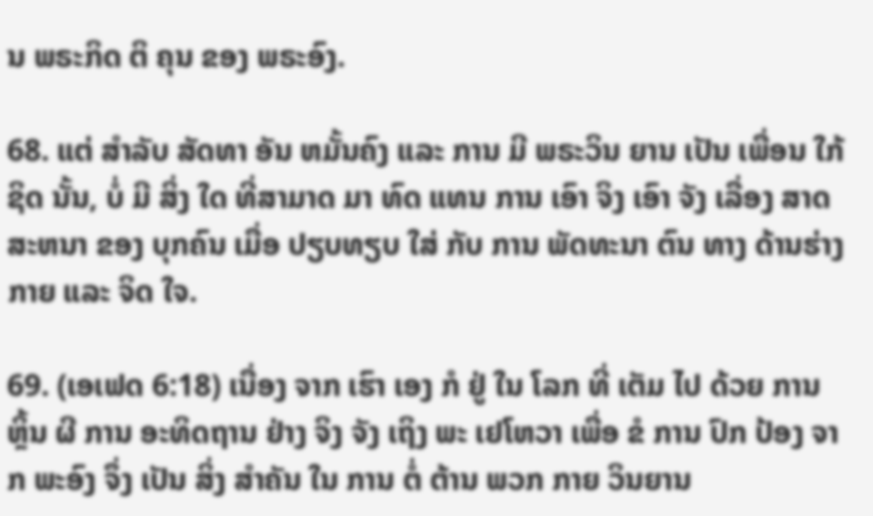ນ ພຣະກິດ ຕິ ຄຸນ ຂອງ ພຣະອົງ.

68. ແຕ່ ສໍາລັບ ສັດທາ ອັນ ຫມັ້ນຄົງ ແລະ ການ ມີ ພຣະວິນ ຍານ ເປັນ ເພື່ອນ ໃກ້ຊິດ ນັ້ນ, ບໍ່ ມີ ສິ່ງ ໃດ ທີ່ສາມາດ ມາ ທົດ ແທນ ການ ເອົາ ຈິງ ເອົາ ຈັງ ເລື່ອງ ສາດສະຫນາ ຂອງ ບຸກຄົນ ເມື່ອ ປຽບທຽບ ໃສ່ ກັບ ການ ພັດທະນາ ຕົນ ທາງ ດ້ານຮ່າງກາຍ ແລະ ຈິດ ໃຈ.

69. (ເອເຟດ 6:18) ເນື່ອງ ຈາກ ເຮົາ ເອງ ກໍ ຢູ່ ໃນ ໂລກ ທີ່ ເຕັມ ໄປ ດ້ວຍ ການ ຫຼິ້ນ ຜີ ການ ອະທິດຖານ ຢ່າງ ຈິງ ຈັງ ເຖິງ ພະ ເຢໂຫວາ ເພື່ອ ຂໍ ການ ປົກ ປ້ອງ ຈາກ ພະອົງ ຈຶ່ງ ເປັນ ສິ່ງ ສໍາຄັນ ໃນ ການ ຕໍ່ ຕ້ານ ພວກ ກາຍ ວິນຍານ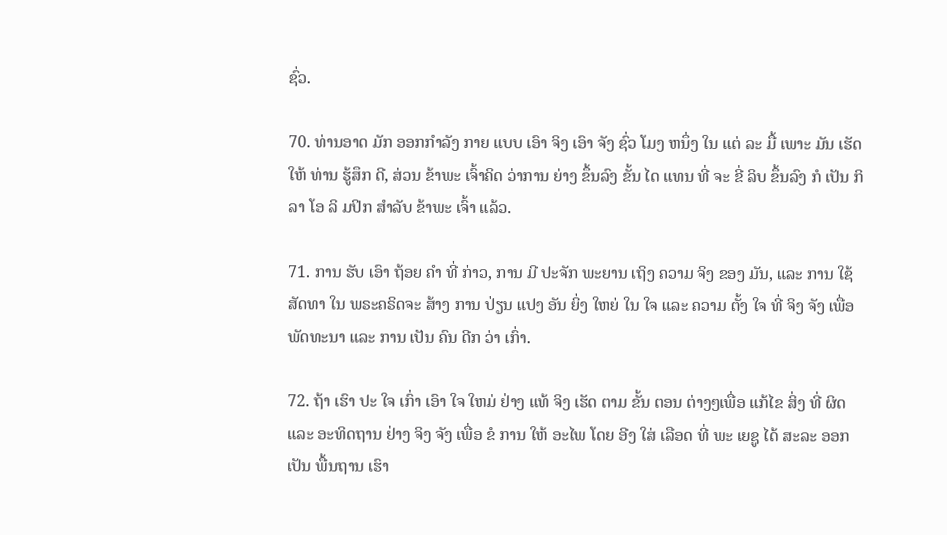ຊົ່ວ.

70. ທ່ານອາດ ມັກ ອອກກໍາລັງ ກາຍ ແບບ ເອົາ ຈິງ ເອົາ ຈັງ ຊົ່ວ ໂມງ ຫນຶ່ງ ໃນ ແຕ່ ລະ ມື້ ເພາະ ມັນ ເຮັດ ໃຫ້ ທ່ານ ຮູ້ສຶກ ດີ, ສ່ວນ ຂ້າພະ ເຈົ້າຄິດ ວ່າການ ຍ່າງ ຂຶ້ນລົງ ຂັ້ນ ໄດ ແທນ ທີ່ ຈະ ຂີ່ ລິບ ຂຶ້ນລົງ ກໍ ເປັນ ກິລາ ໂອ ລິ ມປິກ ສໍາລັບ ຂ້າພະ ເຈົ້າ ແລ້ວ.

71. ການ ຮັບ ເອົາ ຖ້ອຍ ຄໍາ ທີ່ ກ່າວ, ການ ມີ ປະຈັກ ພະຍານ ເຖິງ ຄວາມ ຈິງ ຂອງ ມັນ, ແລະ ການ ໃຊ້ ສັດທາ ໃນ ພຣະຄຣິດຈະ ສ້າງ ການ ປ່ຽນ ແປງ ອັນ ຍິ່ງ ໃຫຍ່ ໃນ ໃຈ ແລະ ຄວາມ ຕັ້ງ ໃຈ ທີ່ ຈິງ ຈັງ ເພື່ອ ພັດທະນາ ແລະ ການ ເປັນ ຄົນ ດີກ ວ່າ ເກົ່າ.

72. ຖ້າ ເຮົາ ປະ ໃຈ ເກົ່າ ເອົາ ໃຈ ໃຫມ່ ຢ່າງ ແທ້ ຈິງ ເຮັດ ຕາມ ຂັ້ນ ຕອນ ຕ່າງໆເພື່ອ ແກ້ໄຂ ສິ່ງ ທີ່ ຜິດ ແລະ ອະທິດຖານ ຢ່າງ ຈິງ ຈັງ ເພື່ອ ຂໍ ການ ໃຫ້ ອະໄພ ໂດຍ ອີງ ໃສ່ ເລືອດ ທີ່ ພະ ເຍຊູ ໄດ້ ສະລະ ອອກ ເປັນ ພື້ນຖານ ເຮົາ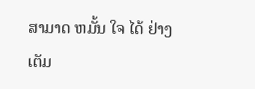ສາມາດ ຫມັ້ນ ໃຈ ໄດ້ ຢ່າງ ເຕັມ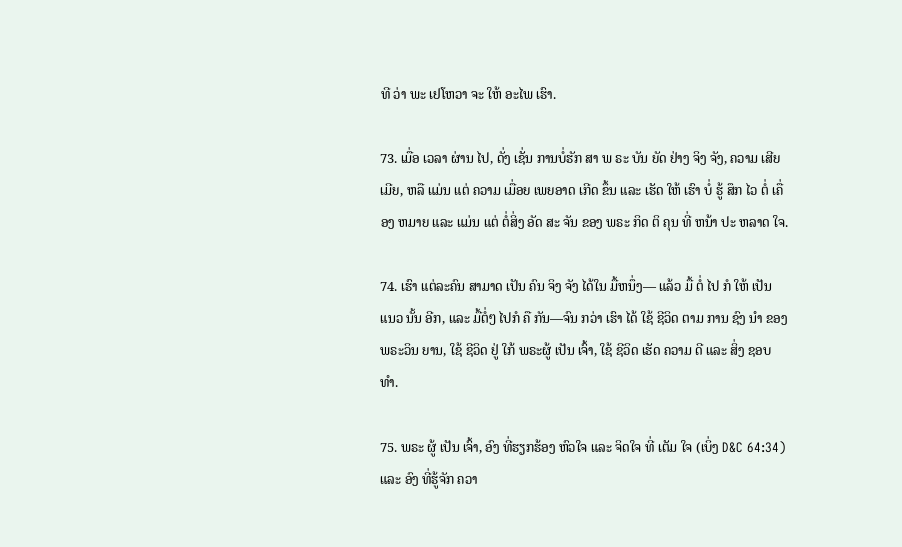ທີ ວ່າ ພະ ເຢໂຫວາ ຈະ ໃຫ້ ອະໄພ ເຮົາ.

73. ເມື່ອ ເວລາ ຜ່ານ ໄປ, ດັ່ງ ເຊັ່ນ ການບໍ່ຮັກ ສາ ພ ຣະ ບັນ ຍັດ ຢ່າງ ຈິງ ຈັງ, ຄວາມ ເສີຍເມີຍ, ຫລື ແມ່ນ ແຕ່ ຄວາມ ເມື່ອຍ ເພຍອາດ ເກີດ ຂຶ້ນ ແລະ ເຮັດ ໃຫ້ ເຮົາ ບໍ່ ຮູ້ ສຶກ ໄວ ຕໍ່ ເຄື່ອງ ຫມາຍ ແລະ ແມ່ນ ແຕ່ ຕໍ່ສິ່ງ ອັດ ສະ ຈັນ ຂອງ ພຣະ ກິດ ຕິ ຄຸນ ທີ່ ຫນ້າ ປະ ຫລາດ ໃຈ.

74. ເຮົາ ແຕ່ລະຄົນ ສາມາດ ເປັນ ຄົນ ຈິງ ຈັງ ໄດ້ໃນ ມື້ຫນຶ່ງ— ແລ້ວ ມື້ ຕໍ່ ໄປ ກໍ ໃຫ້ ເປັນ ແນວ ນັ້ນ ອີກ, ແລະ ມື້ຕໍ່ໆ ໄປກໍ ຄື ກັນ—ຈົນ ກວ່າ ເຮົາ ໄດ້ ໃຊ້ ຊີວິດ ຕາມ ການ ຊົງ ນໍາ ຂອງ ພຣະວິນ ຍານ, ໃຊ້ ຊີວິດ ຢູ່ ໃກ້ ພຣະຜູ້ ເປັນ ເຈົ້າ, ໃຊ້ ຊີວິດ ເຮັດ ຄວາມ ດີ ແລະ ສິ່ງ ຊອບ ທໍາ.

75. ພຣະ ຜູ້ ເປັນ ເຈົ້າ, ອົງ ທີ່ຮຽກຮ້ອງ ຫົວໃຈ ແລະ ຈິດໃຈ ທີ່ ເຕັມ ໃຈ (ເບິ່ງ D&C 64:34) ແລະ ອົງ ທີ່ຮູ້ຈັກ ຄວາ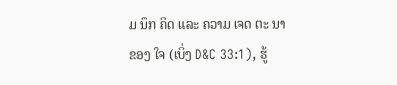ມ ນຶກ ຄິດ ແລະ ຄວາມ ເຈດ ຕະ ນາ ຂອງ ໃຈ (ເບິ່ງ D&C 33:1), ຮູ້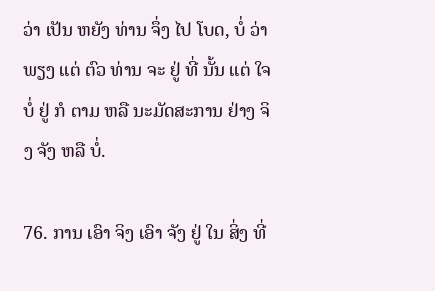ວ່າ ເປັນ ຫຍັງ ທ່ານ ຈຶ່ງ ໄປ ໂບດ, ບໍ່ ວ່າ ພຽງ ແຕ່ ຕົວ ທ່ານ ຈະ ຢູ່ ທີ່ ນັ້ນ ແຕ່ ໃຈບໍ່ ຢູ່ ກໍ ຕາມ ຫລື ນະມັດສະການ ຢ່າງ ຈິງ ຈັງ ຫລື ບໍ່.

76. ການ ເອົາ ຈິງ ເອົາ ຈັງ ຢູ່ ໃນ ສິ່ງ ທີ່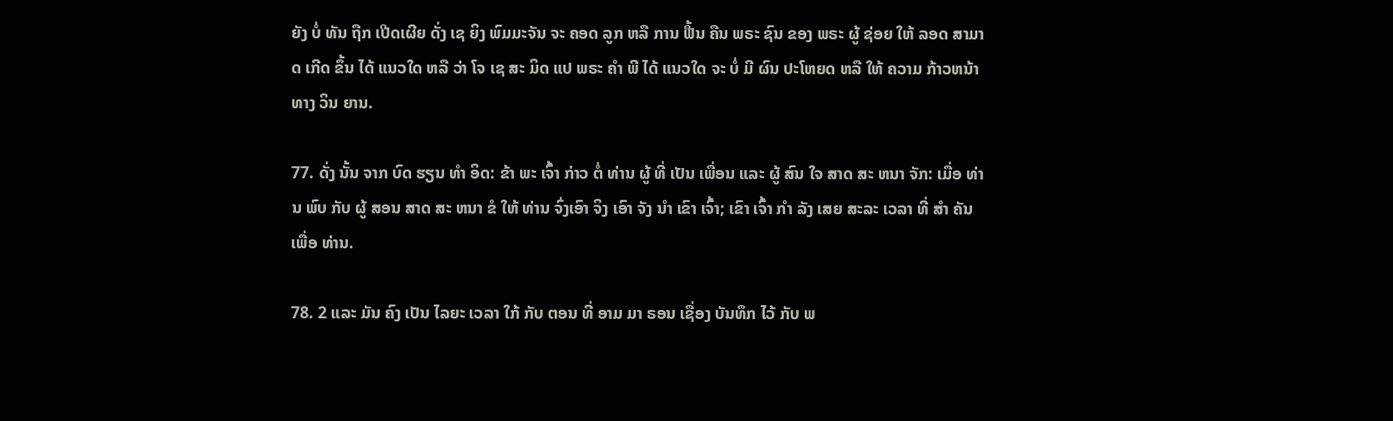ຍັງ ບໍ່ ທັນ ຖືກ ເປີດເຜີຍ ດັ່ງ ເຊ ຍິງ ພົມມະຈັນ ຈະ ຄອດ ລູກ ຫລື ການ ຟື້ນ ຄືນ ພຣະ ຊົນ ຂອງ ພຣະ ຜູ້ ຊ່ອຍ ໃຫ້ ລອດ ສາມາດ ເກີດ ຂຶ້ນ ໄດ້ ແນວໃດ ຫລື ວ່າ ໂຈ ເຊ ສະ ມິດ ແປ ພຣະ ຄໍາ ພີ ໄດ້ ແນວໃດ ຈະ ບໍ່ ມີ ຜົນ ປະໂຫຍດ ຫລື ໃຫ້ ຄວາມ ກ້າວຫນ້າ ທາງ ວິນ ຍານ.

77. ດັ່ງ ນັ້ນ ຈາກ ບົດ ຮຽນ ທໍາ ອິດ: ຂ້າ ພະ ເຈົ້າ ກ່າວ ຕໍ່ ທ່ານ ຜູ້ ທີ່ ເປັນ ເພື່ອນ ແລະ ຜູ້ ສົນ ໃຈ ສາດ ສະ ຫນາ ຈັກ: ເມື່ອ ທ່ານ ພົບ ກັບ ຜູ້ ສອນ ສາດ ສະ ຫນາ ຂໍ ໃຫ້ ທ່ານ ຈົ່ງເອົາ ຈິງ ເອົາ ຈັງ ນໍາ ເຂົາ ເຈົ້າ; ເຂົາ ເຈົ້າ ກໍາ ລັງ ເສຍ ສະລະ ເວລາ ທີ່ ສໍາ ຄັນ ເພື່ອ ທ່ານ.

78. 2 ແລະ ມັນ ຄົງ ເປັນ ໄລຍະ ເວລາ ໃກ້ ກັບ ຕອນ ທີ່ ອາມ ມາ ຣອນ ເຊື່ອງ ບັນທຶກ ໄວ້ ກັບ ພ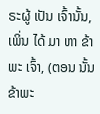ຣະຜູ້ ເປັນ ເຈົ້ານັ້ນ, ເພິ່ນ ໄດ້ ມາ ຫາ ຂ້າພະ ເຈົ້າ, (ຕອນ ນັ້ນ ຂ້າພະ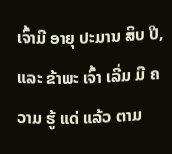ເຈົ້າມີ ອາຍຸ ປະມານ ສິບ ປີ, ແລະ ຂ້າພະ ເຈົ້າ ເລີ່ມ ມີ ຄວາມ ຮູ້ ແດ່ ແລ້ວ ຕາມ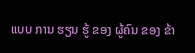ແບບ ການ ຮຽນ ຮູ້ ຂອງ ຜູ້ຄົນ ຂອງ ຂ້າ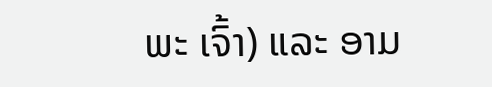ພະ ເຈົ້າ) ແລະ ອາມ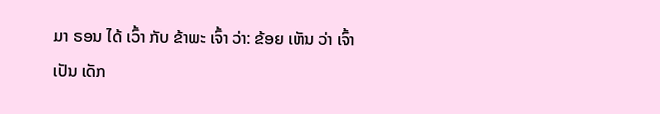ມາ ຣອນ ໄດ້ ເວົ້າ ກັບ ຂ້າພະ ເຈົ້າ ວ່າ: ຂ້ອຍ ເຫັນ ວ່າ ເຈົ້າ ເປັນ ເດັກ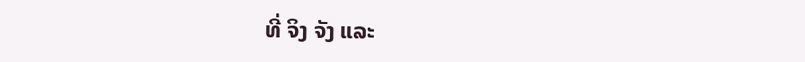ທີ່ ຈິງ ຈັງ ແລະ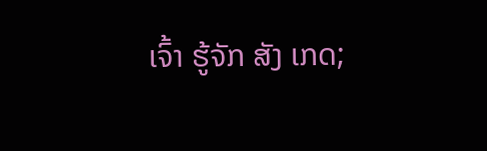ເຈົ້າ ຮູ້ຈັກ ສັງ ເກດ;